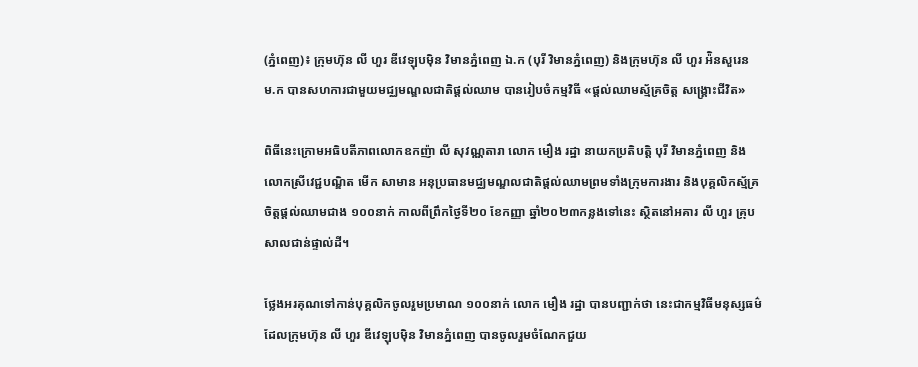(ភ្នំពេញ)៖ ក្រុមហ៊ុន លី ហួរ ឌីវេឡុបម៉ិន វិមានភ្នំពេញ ឯ.ក (បុរី វិមានភ្នំពេញ) និងក្រុមហ៊ុន លី ហួរ អ៉ិនសួរេន ម.ក បានសហការជាមួយមជ្ឈមណ្ឌលជាតិផ្តល់ឈាម បានរៀបចំកម្មវិធី «ផ្តល់ឈាមស្ម័គ្រចិត្ត សង្គ្រោះជីវិត»

ពិធីនេះក្រោមអធិបតីភាពលោកឧកញ៉ា លី សុវណ្ណតារា លោក មឿង រដ្ឋា នាយកប្រតិបត្តិ បុរី វិមានភ្នំពេញ និងលោកស្រីវេជ្ជបណ្ឌិត មើក សាមាន អនុប្រធានមជ្ឈមណ្ឌលជាតិផ្តល់ឈាមព្រមទាំងក្រុមការងារ និងបុគ្គលិកស្ម័គ្រចិត្តផ្ដល់ឈាមជាង ១០០នាក់ កាលពីព្រឹកថ្ងៃទី២០ ខែកញ្ញា ឆ្នាំ២០២៣កន្លងទៅនេះ ស្ថិតនៅអគារ លី ហួរ គ្រុប សាលជាន់ផ្ទាល់ដី។

ថ្លែងអរគុណទៅកាន់បុគ្គលិកចូលរួមប្រមាណ ១០០នាក់ លោក មឿង រដ្ឋា បានបញ្ជាក់ថា នេះជាកម្មវិធីមនុស្សធម៌ដែលក្រុមហ៊ុន លី ហួរ ឌីវេឡុបម៉ិន វិមានភ្នំពេញ បានចូលរួមចំណែកជួយ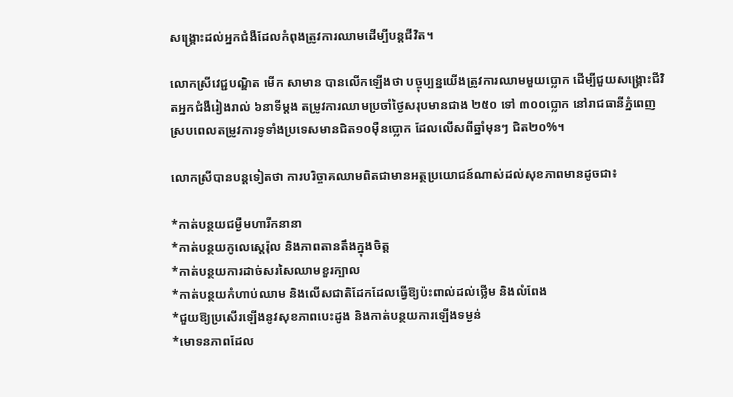សង្គ្រោះដល់អ្នកជំងឺដែលកំពុងត្រូវការឈាមដើម្បីបន្តជីវិត។

លោកស្រីវេជ្ជបណ្ឌិត មើក សាមាន បានលើកឡើងថា បច្ចុប្បន្នយើងត្រូវការឈាមមួយប្លោក ដើម្បីជួយសង្គ្រោះជីវិតអ្នកជំងឺរៀងរាល់ ៦នាទីម្តង តម្រូវការឈាមប្រចាំថ្ងៃសរុបមានជាង ២៥០ ទៅ ៣០០ប្លោក នៅរាជធានីភ្នំពេញ ស្របពេលតម្រូវការទូទាំងប្រទេសមានជិត១០ម៉ឺនប្លោក ដែលលើសពីឆ្នាំមុនៗ ជិត២០%។

លោកស្រីបានបន្តទៀតថា ការបរិច្ចាគឈាមពិតជាមានអត្ថប្រយោជន៍ណាស់ដល់សុខភាពមានដូចជា៖

*កាត់បន្ថយជម្ងឺមហារីកនានា
*កាត់បន្ថយកូលេស្តេរ៉ុល និងភាពតានតឹងក្នុងចិត្ត
*កាត់បន្ថយការដាច់សរសៃឈាមខួរក្បាល
*កាត់បន្ថយកំហាប់ឈាម និងលើសជាតិដែកដែលធ្វើឱ្យប៉ះពាល់ដល់ថ្លើម និងលំពែង
*ជួយឱ្យប្រសើរឡើងនូវសុខភាពបេះដូង និងកាត់បន្ថយការឡើងទម្ងន់
*មោទនភាពដែល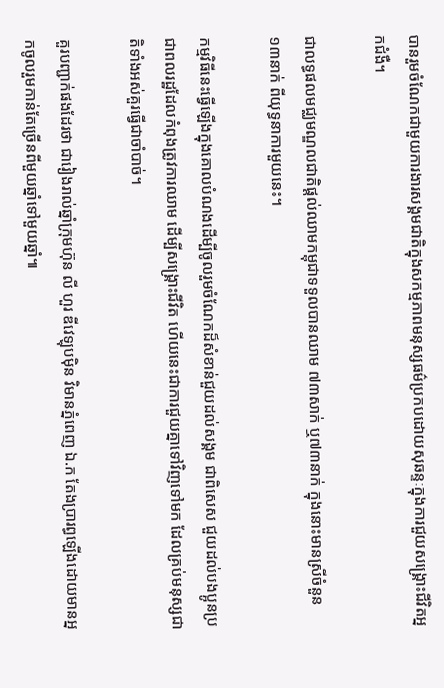បានរួមចំណែកជាមួយការងារសង្គមជាតិក្នុងសកម្មភាពមនុស្សធម៌ប្រកបដោយសុឆន្ទៈក្នុងការជួយសង្គ្រោះជីវិតអ្នកជំងឺ។

ជាលទ្ធផលមជ្ឈមណ្ឌលជាតិផ្ដល់ឈាមកម្ពុជាទទួលបានឈាម ៧៣សាក់ ឬ៧៣នាក់ ក្នុងនោះមានស្រីចំនួន ១៣នាក់ ពីយុទ្ធនាការមួយនេះ។

កម្មវិធីនេះធ្វើឡើងក្នុងគោលបំណងដើម្បីចូលរួមចំណែកដ៏សំខាន់ជួយដល់សង្គម ជាពិសេស ជួយដល់បងប្អូនប្រជាពលរដ្ឋដែលកំពុងត្រូវការឈាម ដើម្បីសង្គ្រោះជីវិត ហើយនេះជាការជួយគ្នាទៅវិញទៅមក ដែលគ្រប់មនុស្សជាតិទាំងអស់គួរធ្វើជាចាំបាច់។

គួរបញ្ជាក់ផងដែរថា ជារៀងរាល់ឆ្នាំក្រុមហ៊ុន លី ហួរ ឌីវេឡុបម៉ិន វិមានភ្នំពេញ ឯ.ក តែងប្រារព្ធឡើងដោយមានអ្នកចូលរួមកាន់តែច្រើនពីមួយឆ្នាំទៅមួយឆ្នាំ៕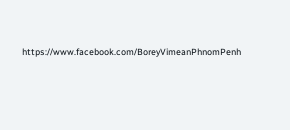https://www.facebook.com/BoreyVimeanPhnomPenh